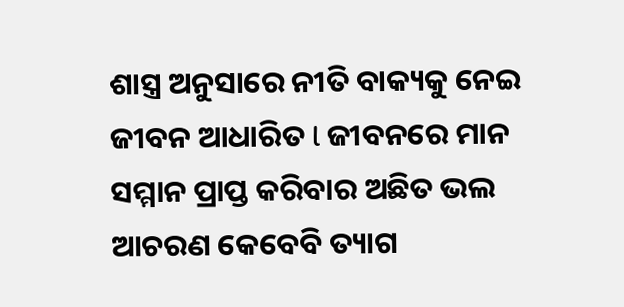ଶାସ୍ତ୍ର ଅନୁସାରେ ନୀତି ବାକ୍ୟକୁ ନେଇ ଜୀବନ ଆଧାରିତ l ଜୀବନରେ ମାନ ସମ୍ମାନ ପ୍ରାପ୍ତ କରିବାର ଅଛିତ ଭଲ ଆଚରଣ କେବେବି ତ୍ୟାଗ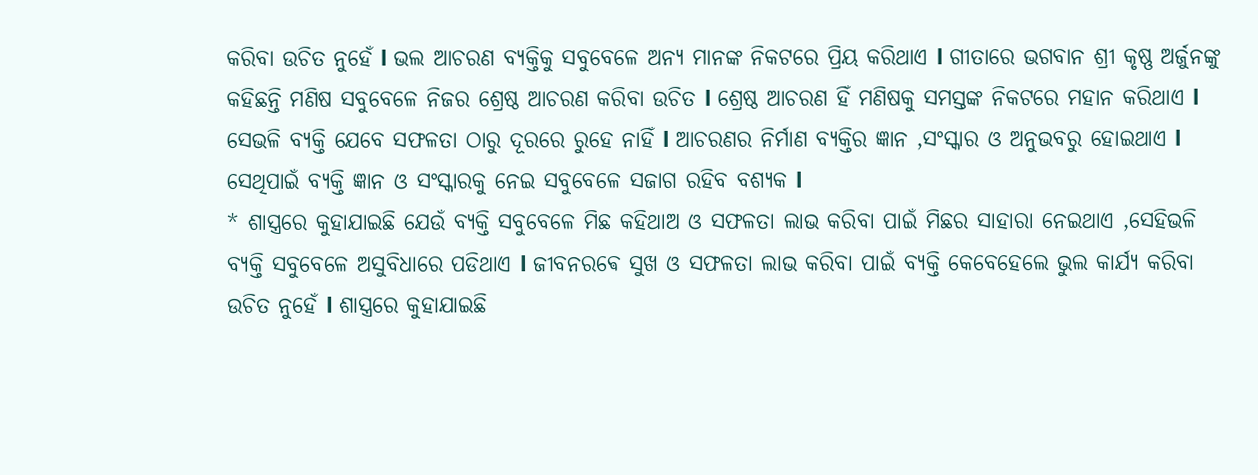କରିବା ଉଚିତ ନୁହେଁ l ଭଲ ଆଚରଣ ବ୍ୟକ୍ତିକୁ ସବୁବେଳେ ଅନ୍ୟ ମାନଙ୍କ ନିକଟରେ ପ୍ରିୟ କରିଥାଏ l ଗୀତାରେ ଭଗବାନ ଶ୍ରୀ କୃଷ୍ଣ ଅର୍ଜୁନଙ୍କୁ କହିଛନ୍ତି ମଣିଷ ସବୁବେଳେ ନିଜର ଶ୍ରେଷ୍ଠ ଆଚରଣ କରିବା ଉଚିତ l ଶ୍ରେଷ୍ଠ ଆଚରଣ ହିଁ ମଣିଷକୁ ସମସ୍ତଙ୍କ ନିକଟରେ ମହାନ କରିଥାଏ l ସେଭଳି ବ୍ୟକ୍ତି ଯେବେ ସଫଳତା ଠାରୁ ଦୂରରେ ରୁହେ ନାହିଁ l ଆଚରଣର ନିର୍ମାଣ ବ୍ୟକ୍ତିର ଜ୍ଞାନ ,ସଂସ୍କାର ଓ ଅନୁଭବରୁ ହୋଇଥାଏ l ସେଥିପାଇଁ ବ୍ୟକ୍ତି ଜ୍ଞାନ ଓ ସଂସ୍କାରକୁ ନେଇ ସବୁବେଳେ ସଜାଗ ରହିବ ବଶ୍ୟକ l
* ଶାସ୍ତ୍ରରେ କୁହାଯାଇଛି ଯେଉଁ ବ୍ୟକ୍ତି ସବୁବେଳେ ମିଛ କହିଥାଅ ଓ ସଫଳତା ଲାଭ କରିବା ପାଇଁ ମିଛର ସାହାରା ନେଇଥାଏ ,ସେହିଭଳି ବ୍ୟକ୍ତି ସବୁବେଳେ ଅସୁବିଧାରେ ପଡିଥାଏ l ଜୀବନରଵେ ସୁଖ ଓ ସଫଳତା ଲାଭ କରିବା ପାଇଁ ବ୍ୟକ୍ତି କେବେହେଲେ ଭୁଲ କାର୍ଯ୍ୟ କରିବା ଉଚିତ ନୁହେଁ l ଶାସ୍ତ୍ରରେ କୁହାଯାଇଛି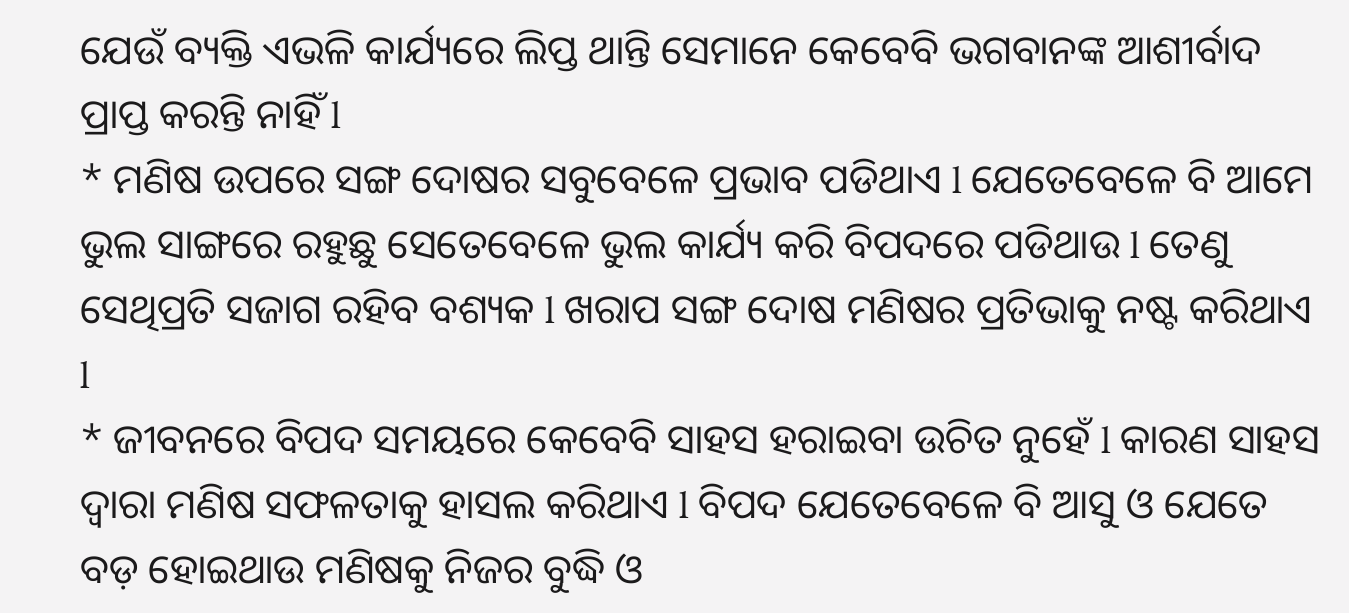ଯେଉଁ ବ୍ୟକ୍ତି ଏଭଳି କାର୍ଯ୍ୟରେ ଲିପ୍ତ ଥାନ୍ତି ସେମାନେ କେବେବି ଭଗବାନଙ୍କ ଆଶୀର୍ବାଦ ପ୍ରାପ୍ତ କରନ୍ତି ନାହିଁ l
* ମଣିଷ ଉପରେ ସଙ୍ଗ ଦୋଷର ସବୁବେଳେ ପ୍ରଭାବ ପଡିଥାଏ l ଯେତେବେଳେ ବି ଆମେ ଭୁଲ ସାଙ୍ଗରେ ରହୁଛୁ ସେତେବେଳେ ଭୁଲ କାର୍ଯ୍ୟ କରି ବିପଦରେ ପଡିଥାଉ l ତେଣୁ ସେଥିପ୍ରତି ସଜାଗ ରହିବ ବଶ୍ୟକ l ଖରାପ ସଙ୍ଗ ଦୋଷ ମଣିଷର ପ୍ରତିଭାକୁ ନଷ୍ଟ କରିଥାଏ l
* ଜୀବନରେ ବିପଦ ସମୟରେ କେବେବି ସାହସ ହରାଇବା ଉଚିତ ନୁହେଁ l କାରଣ ସାହସ ଦ୍ୱାରା ମଣିଷ ସଫଳତାକୁ ହାସଲ କରିଥାଏ l ବିପଦ ଯେତେବେଳେ ବି ଆସୁ ଓ ଯେତେ ବଡ଼ ହୋଇଥାଉ ମଣିଷକୁ ନିଜର ବୁଦ୍ଧି ଓ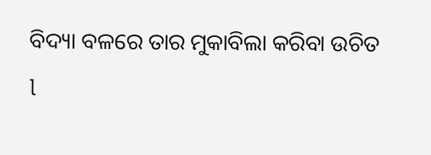ବିଦ୍ୟା ବଳରେ ତାର ମୁକାବିଲା କରିବା ଉଚିତ l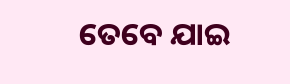ତେବେ ଯାଇ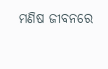ମଣିଷ ଜୀବନରେ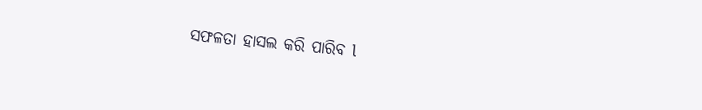ସଫଳତା ହାସଲ କରି ପାରିବ l